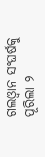ଗଲଓ୍ଵାନ ସଂଘର୍ଷକୁ ପୂରିଲା ୨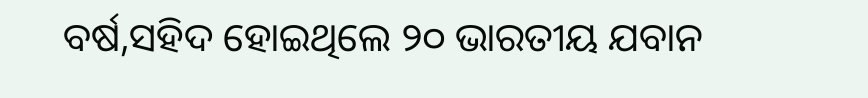ବର୍ଷ,ସହିଦ ହୋଇଥିଲେ ୨୦ ଭାରତୀୟ ଯବାନ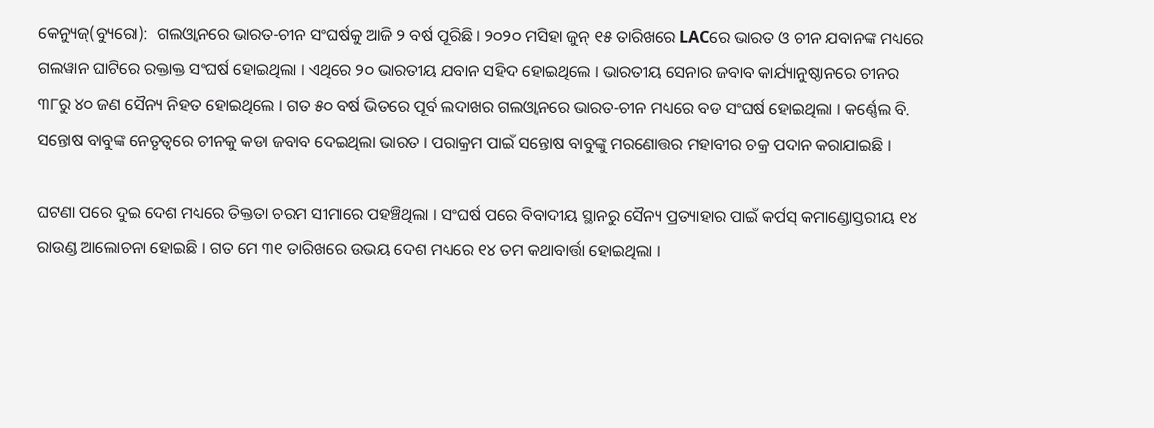କେନ୍ୟୁଜ୍(ବ୍ୟୁରୋ):  ଗଲଓ୍ଵାନରେ ଭାରତ-ଚୀନ ସଂଘର୍ଷକୁ ଆଜି ୨ ବର୍ଷ ପୂରିଛି । ୨୦୨୦ ମସିହା ଜୁନ୍‌ ୧୫ ତାରିଖରେ LACରେ ଭାରତ ଓ ଚୀନ ଯବାନଙ୍କ ମଧ୍ୟରେ ଗଲୱାନ ଘାଟିରେ ରକ୍ତାକ୍ତ ସଂଘର୍ଷ ହୋଇଥିଲା । ଏଥିରେ ୨୦ ଭାରତୀୟ ଯବାନ ସହିଦ ହୋଇଥିଲେ । ଭାରତୀୟ ସେନାର ଜବାବ କାର୍ଯ୍ୟାନୁଷ୍ଠାନରେ ଚୀନର ୩୮ରୁ ୪୦ ଜଣ ସୈନ୍ୟ ନିହତ ହୋଇଥିଲେ । ଗତ ୫୦ ବର୍ଷ ଭିତରେ ପୂର୍ବ ଲଦାଖର ଗଲଓ୍ଵାନରେ ଭାରତ-ଚୀନ ମଧ୍ୟରେ ବଡ ସଂଘର୍ଷ ହୋଇଥିଲା । କର୍ଣ୍ଣେଲ ବି. ସନ୍ତୋଷ ବାବୁଙ୍କ ନେତୃତ୍ୱରେ ଚୀନକୁ କଡା ଜବାବ ଦେଇଥିଲା ଭାରତ । ପରାକ୍ରମ ପାଇଁ ସନ୍ତୋଷ ବାବୁଙ୍କୁ ମରଣୋତ୍ତର ମହାବୀର ଚକ୍ର ପଦାନ କରାଯାଇଛି ।

ଘଟଣା ପରେ ଦୁଇ ଦେଶ ମଧ୍ୟରେ ତିକ୍ତତା ଚରମ ସୀମାରେ ପହଞ୍ଚିଥିଲା । ସଂଘର୍ଷ ପରେ ବିବାଦୀୟ ସ୍ଥାନରୁ ସୈନ୍ୟ ପ୍ରତ୍ୟାହାର ପାଇଁ କର୍ପସ୍‌ କମାଣ୍ଡୋସ୍ତରୀୟ ୧୪ ରାଉଣ୍ଡ ଆଲୋଚନା ହୋଇଛି । ଗତ ମେ ୩୧ ତାରିଖରେ ଉଭୟ ଦେଶ ମଧ୍ୟରେ ୧୪ ତମ କଥାବାର୍ତ୍ତା ହୋଇଥିଲା ।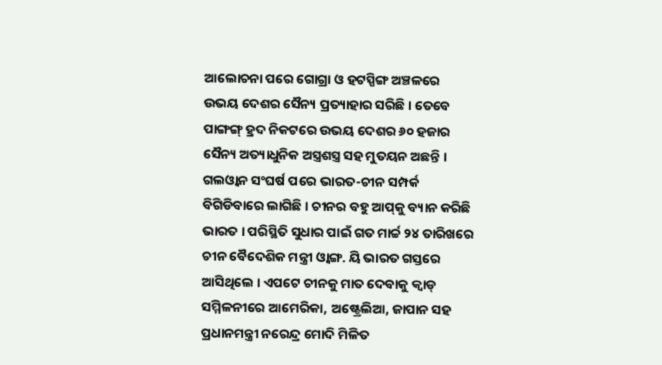ଆଲୋଚନା ପରେ ଗୋଗ୍ରା ଓ ହଟସ୍ପିଙ୍ଗ ଅଞ୍ଚଳରେ ଉଭୟ ଦେଶର ସୈନ୍ୟ ପ୍ରତ୍ୟାହାର ସରିଛି । ତେବେ ପାଙ୍ଗଙ୍ଗ୍‌ ହ୍ରଦ ନିକଟରେ ଉଭୟ ଦେଶର ୬୦ ହଜାର ସୈନ୍ୟ ଅତ୍ୟାଧୁନିକ ଅସ୍ତ୍ରଶସ୍ତ୍ର ସହ ମୁତୟନ ଅଛନ୍ତି । ଗଲଓ୍ଵାନ ସଂଘର୍ଷ ପରେ ଭାରତ-ଚୀନ ସମ୍ପର୍କ ବିଗିଡିବାରେ ଲାଗିଛି । ଚୀନର ବହୁ ଆପ୍‌କୁ ବ୍ୟାନ କରିଛି ଭାରତ । ପରିସ୍ଥିତି ସୁଧାର ପାଇଁ ଗତ ମାର୍ଚ୍ଚ ୨୪ ତାରିଖରେ ଚୀନ ବୈଦେଶିକ ମନ୍ତ୍ରୀ ଓ୍ଵାଙ୍ଗ. ୟି ଭାରତ ଗସ୍ତରେ ଆସିଥିଲେ । ଏପଟେ ଚୀନକୁ ମାତ ଦେବାକୁ କ୍ୱାଡ୍‌ ସମ୍ମିଳନୀରେ ଆମେରିକା, ଅଷ୍ଟ୍ରେଲିଆ, ଜାପାନ ସହ ପ୍ରଧାନମନ୍ତ୍ରୀ ନରେନ୍ଦ୍ର ମୋଦି ମିଳିତ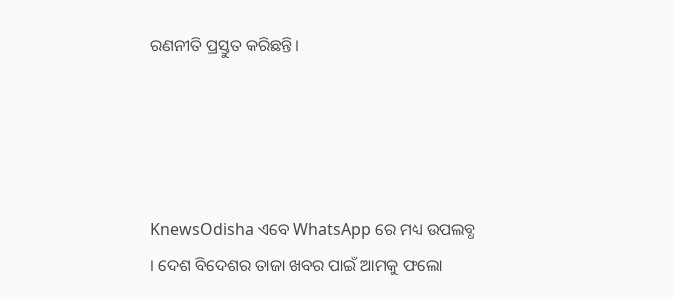ରଣନୀତି ପ୍ରସ୍ତୁତ କରିଛନ୍ତି।




KnewsOdisha ଏବେ WhatsApp ରେ ମଧ୍ୟ ଉପଲବ୍ଧ । ଦେଶ ବିଦେଶର ତାଜା ଖବର ପାଇଁ ଆମକୁ ଫଲୋ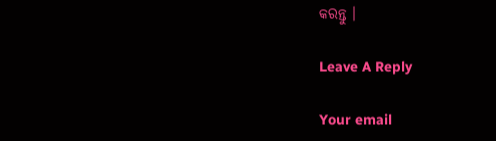କରନ୍ତୁ ।

Leave A Reply

Your email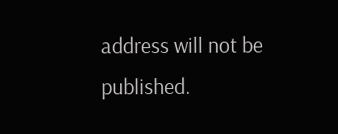address will not be published.